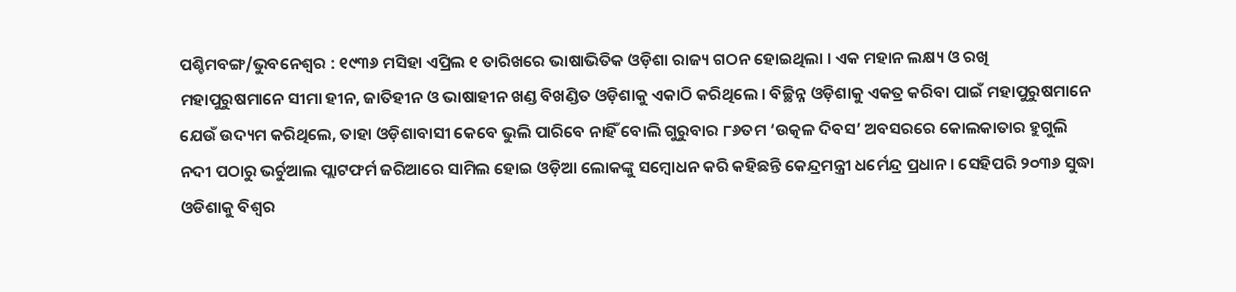ପଶ୍ଚିମବଙ୍ଗ/ଭୁବନେଶ୍ୱର : ୧୯୩୬ ମସିହା ଏପ୍ରିଲ ୧ ତାରିଖରେ ଭାଷାଭିତିକ ଓଡ଼ିଶା ରାଜ୍ୟ ଗଠନ ହୋଇଥିଲା । ଏକ ମହାନ ଲକ୍ଷ୍ୟ ଓ ରଖି ମହାପୁରୁଷମାନେ ସୀମା ହୀନ, ଜାତିହୀନ ଓ ଭାଷାହୀନ ଖଣ୍ଡ ବିଖଣ୍ଡିତ ଓଡ଼ିଶାକୁ ଏକାଠି କରିଥିଲେ । ବିଚ୍ଛିନ୍ନ ଓଡ଼ିଶାକୁ ଏକତ୍ର କରିବା ପାଇଁ ମହାପୁରୁଷମାନେ ଯେଉଁ ଉଦ୍ୟମ କରିଥିଲେ, ତାହା ଓଡ଼ିଶାବାସୀ କେବେ ଭୁଲି ପାରିବେ ନାହିଁ ବୋଲି ଗୁରୁବାର ୮୬ତମ ‘ଉତ୍କଳ ଦିବସ’ ଅବସରରେ କୋଲକାତାର ହୁଗୁଲି ନଦୀ ପଠାରୁ ଭର୍ଚୁଆଲ ପ୍ଲାଟଫର୍ମ ଜରିଆରେ ସାମିଲ ହୋଇ ଓଡ଼ିଆ ଲୋକଙ୍କୁ ସମ୍ବୋଧନ କରି କହିଛନ୍ତି କେନ୍ଦ୍ରମନ୍ତ୍ରୀ ଧର୍ମେନ୍ଦ୍ର ପ୍ରଧାନ । ସେହିପରି ୨୦୩୬ ସୁଦ୍ଧା ଓଡିଶାକୁ ବିଶ୍ୱର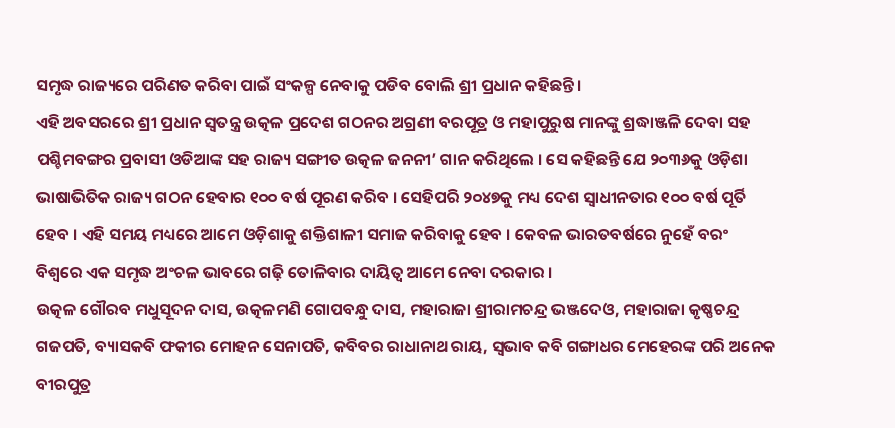ସମୃଦ୍ଧ ରାଜ୍ୟରେ ପରିଣତ କରିବା ପାଇଁ ସଂକଳ୍ପ ନେବାକୁ ପଡିବ ବୋଲି ଶ୍ରୀ ପ୍ରଧାନ କହିଛନ୍ତି ।
ଏହି ଅବସରରେ ଶ୍ରୀ ପ୍ରଧାନ ସ୍ୱତନ୍ତ୍ର ଉତ୍କଳ ପ୍ରଦେଶ ଗଠନର ଅଗ୍ରଣୀ ବରପୂତ୍ର ଓ ମହାପୁରୁଷ ମାନଙ୍କୁ ଶ୍ରଦ୍ଧାଞ୍ଜଳି ଦେବା ସହ ପଶ୍ଚିମବଙ୍ଗର ପ୍ରବାସୀ ଓଡିଆଙ୍କ ସହ ରାଜ୍ୟ ସଙ୍ଗୀତ ଉତ୍କଳ ଜନନୀ’ ଗାନ କରିଥିଲେ । ସେ କହିଛନ୍ତି ଯେ ୨୦୩୬କୁ ଓଡ଼ିଶା ଭାଷାଭିତିକ ରାଜ୍ୟ ଗଠନ ହେବାର ୧୦୦ ବର୍ଷ ପୂରଣ କରିବ । ସେହିପରି ୨୦୪୭କୁ ମଧ୍ୟ ଦେଶ ସ୍ୱାଧୀନତାର ୧୦୦ ବର୍ଷ ପୂର୍ତି ହେବ । ଏହି ସମୟ ମଧ୍ୟରେ ଆମେ ଓଡ଼ିଶାକୁ ଶକ୍ତିଶାଳୀ ସମାଜ କରିବାକୁ ହେବ । କେବଳ ଭାରତବର୍ଷରେ ନୁହେଁ ବରଂ ବିଶ୍ୱରେ ଏକ ସମୃଦ୍ଧ ଅଂଚଳ ଭାବରେ ଗଢ଼ି ତୋଳିବାର ଦାୟିତ୍ୱ ଆମେ ନେବା ଦରକାର ।
ଉତ୍କଳ ଗୌରବ ମଧୁସୂଦନ ଦାସ, ଉତ୍କଳମଣି ଗୋପବନ୍ଧୁ ଦାସ, ମହାରାଜା ଶ୍ରୀରାମଚନ୍ଦ୍ର ଭଞ୍ଜଦେଓ, ମହାରାଜା କୃଷ୍ଣଚନ୍ଦ୍ର ଗଜପତି, ବ୍ୟାସକବି ଫକୀର ମୋହନ ସେନାପତି, କବିବର ରାଧାନାଥ ରାୟ, ସ୍ୱଭାବ କବି ଗଙ୍ଗାଧର ମେହେରଙ୍କ ପରି ଅନେକ ବୀରପୁତ୍ର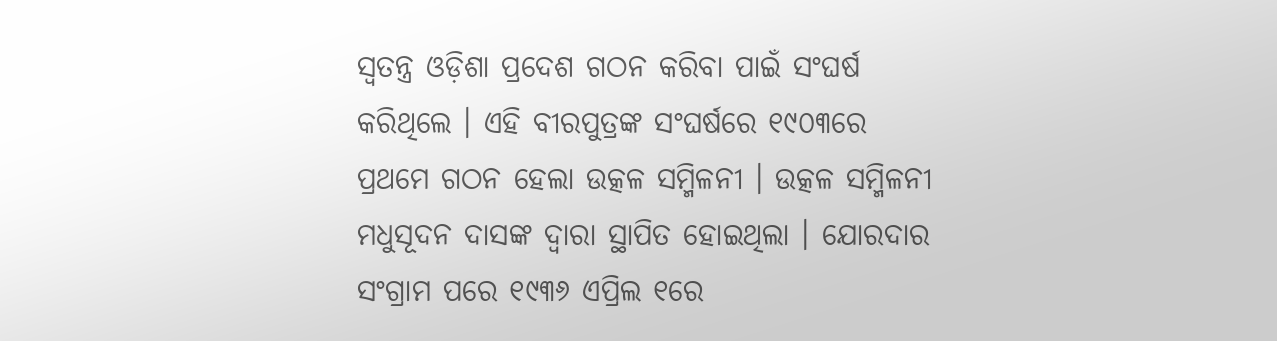ସ୍ୱତନ୍ତ୍ର ଓଡ଼ିଶା ପ୍ରଦେଶ ଗଠନ କରିବା ପାଇଁ ସଂଘର୍ଷ କରିଥିଲେ । ଏହି ବୀରପୁତ୍ରଙ୍କ ସଂଘର୍ଷରେ ୧୯୦୩ରେ ପ୍ରଥମେ ଗଠନ ହେଲା ଉତ୍କଳ ସମ୍ମିଳନୀ । ଉତ୍କଳ ସମ୍ମିଳନୀ ମଧୁସୂଦନ ଦାସଙ୍କ ଦ୍ୱାରା ସ୍ଥାପିତ ହୋଇଥିଲା । ଯୋରଦାର ସଂଗ୍ରାମ ପରେ ୧୯୩୬ ଏପ୍ରିଲ ୧ରେ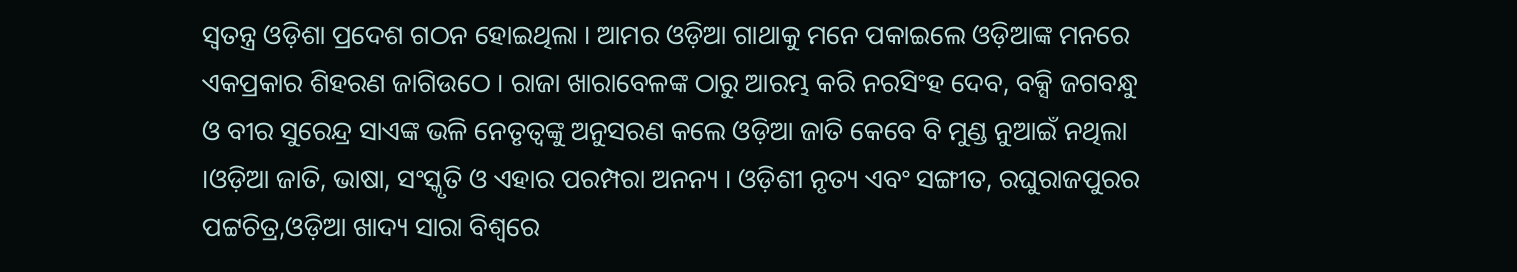ସ୍ୱତନ୍ତ୍ର ଓଡ଼ିଶା ପ୍ରଦେଶ ଗଠନ ହୋଇଥିଲା । ଆମର ଓଡ଼ିଆ ଗାଥାକୁ ମନେ ପକାଇଲେ ଓଡ଼ିଆଙ୍କ ମନରେ ଏକପ୍ରକାର ଶିହରଣ ଜାଗିଉଠେ । ରାଜା ଖାରାବେଳଙ୍କ ଠାରୁ ଆରମ୍ଭ କରି ନରସିଂହ ଦେବ, ବକ୍ସି ଜଗବନ୍ଧୁ ଓ ବୀର ସୁରେନ୍ଦ୍ର ସାଏଙ୍କ ଭଳି ନେତୃତ୍ୱଙ୍କୁ ଅନୁସରଣ କଲେ ଓଡ଼ିଆ ଜାତି କେବେ ବି ମୁଣ୍ଡ ନୁଆଇଁ ନଥିଲା ।ଓଡ଼ିଆ ଜାତି, ଭାଷା, ସଂସ୍କୃତି ଓ ଏହାର ପରମ୍ପରା ଅନନ୍ୟ । ଓଡ଼ିଶୀ ନୃତ୍ୟ ଏବଂ ସଙ୍ଗୀତ, ରଘୁରାଜପୁରର ପଟ୍ଟଚିତ୍ର,ଓଡ଼ିଆ ଖାଦ୍ୟ ସାରା ବିଶ୍ୱରେ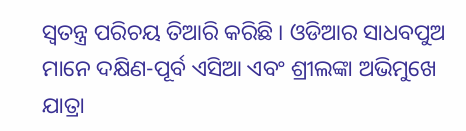ସ୍ୱତନ୍ତ୍ର ପରିଚୟ ତିଆରି କରିଛି । ଓଡିଆର ସାଧବପୁଅ ମାନେ ଦକ୍ଷିଣ-ପୂର୍ବ ଏସିଆ ଏବଂ ଶ୍ରୀଲଙ୍କା ଅଭିମୁଖେ ଯାତ୍ରା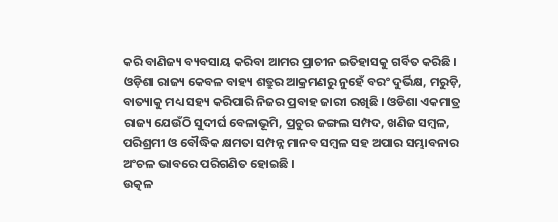କରି ବାଣିଜ୍ୟ ବ୍ୟବସାୟ କରିବା ଆମର ପ୍ରାଚୀନ ଇତିହାସକୁ ଗର୍ବିତ କରିଛି । ଓଡ଼ିଶା ରାଜ୍ୟ କେବଳ ବାହ୍ୟ ଶତ୍ରୁର ଆକ୍ରମଣରୁ ନୁହେଁ ବରଂ ଦୁର୍ଭିକ୍ଷ, ମରୁଡ଼ି, ବାତ୍ୟାକୁ ମଧ୍ୟ ସହ୍ୟ କରିପାରି ନିଜର ପ୍ରବାହ ଜାରୀ ରଖିଛି । ଓଡିଶା ଏକମାତ୍ର ରାଜ୍ୟ ଯେଉଁଠି ସୁଦୀର୍ଘ ବେଳାଭୂମି, ପ୍ରଚୁର ଜଙ୍ଗଲ ସମ୍ପଦ, ଖଣିଜ ସମ୍ବଳ, ପରିଶ୍ରମୀ ଓ ବୌଦ୍ଧିକ କ୍ଷମତା ସମ୍ପନ୍ନ ମାନବ ସମ୍ବଳ ସହ ଅପାର ସମ୍ଭାବନାର ଅଂଚଳ ଭାବରେ ପରିଗଣିତ ହୋଇଛି ।
ଉତ୍କଳ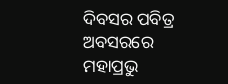ଦିବସର ପବିତ୍ର ଅବସରରେ ମହାପ୍ରଭୁ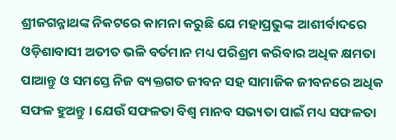ଶ୍ରୀଜଗନ୍ନାଥଙ୍କ ନିକଟରେ କାମନା କରୁଛି ଯେ ମହାପ୍ରଭୁଙ୍କ ଆଶୀର୍ବାଦରେ ଓଡ଼ିଶାବାସୀ ଅତୀତ ଭଳି ବର୍ତମାନ ମଧ୍ୟ ପରିଶ୍ରମ କରିବାର ଅଧିକ କ୍ଷମତା ପାଆନ୍ତୁ ଓ ସମସ୍ତେ ନିଜ ବ୍ୟକ୍ତଗତ ଜୀବନ ସହ ସାମାଜିକ ଜୀବନରେ ଅଧିକ ସଫଳ ହୁଅନ୍ତୁ । ଯେଉଁ ସଫଳତା ବିଶ୍ୱ ମାନବ ସଭ୍ୟତା ପାଇଁ ମଧ୍ୟ ସଫଳତା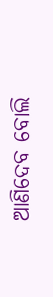ଆଣିଦେବ ବୋଲି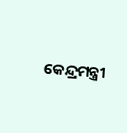କେନ୍ଦ୍ରମନ୍ତ୍ରୀ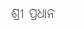ଶ୍ରୀ ପ୍ରଧାନ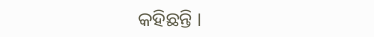କହିଛନ୍ତି ।